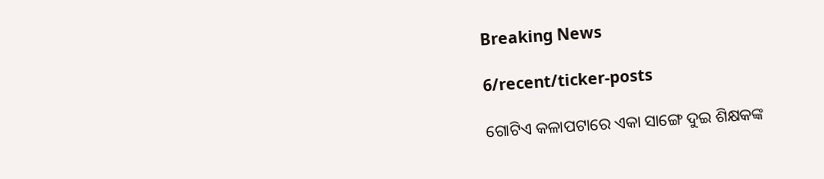Breaking News

6/recent/ticker-posts

ଗୋଟିଏ କଳାପଟାରେ ଏକା ସାଙ୍ଗେ ଦୁଇ ଶିକ୍ଷକଙ୍କ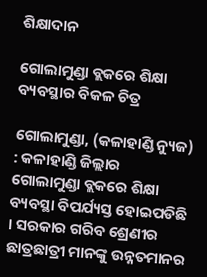ଶିକ୍ଷାଦାନ

ଗୋଲାମୁଣ୍ଡା ବ୍ଲକରେ ଶିକ୍ଷା ବ୍ୟବସ୍ଥାର ବିକଳ ଚିତ୍ର

ଗୋଲାମୁଣ୍ଡା, (କଳାହାଣ୍ଡି ନ୍ୟୁଜ) : କଳାହାଣ୍ଡି ଜିଲ୍ଲାର ଗୋଲାମୁଣ୍ଡା ବ୍ଲକରେ ଶିକ୍ଷା ବ୍ୟବସ୍ଥା ବିପର୍ଯ୍ୟସ୍ତ ହୋଇପଡିଛି । ସରକାର ଗରିବ ଶ୍ରେଣୀର ଛାତ୍ରଛାତ୍ରୀ ମାନଙ୍କୁ ଉନ୍ନତମାନର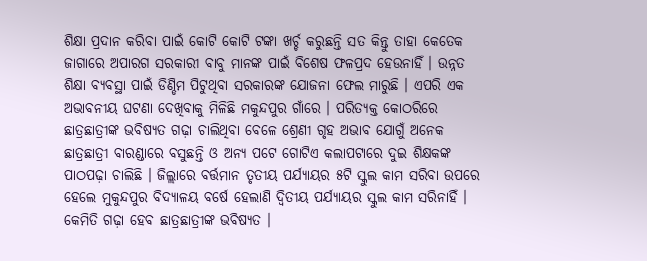ଶିକ୍ଷା ପ୍ରଦାନ କରିବା ପାଇଁ କୋଟି କୋଟି ଟଙ୍କା ଖର୍ଚ୍ଚ କରୁଛନ୍ତି ସତ କିନ୍ତୁ ତାହା କେତେକ ଜାଗାରେ ଅପାରଗ ସରକାରୀ ବାବୁ ମାନଙ୍କ ପାଇଁ ବିଶେଷ ଫଳପ୍ରଦ ହେଉନାହିଁ । ଉନ୍ନତ ଶିକ୍ଷା ବ୍ୟବସ୍ଥା ପାଇଁ ଡିଣ୍ଡିମ ପିଟୁଥିବା ସରକାରଙ୍କ ଯୋଜନା ଫେଲ ମାରୁଛି । ଏପରି ଏକ ଅଭାବନୀୟ ଘଟଣା ଦେଖିବାକୁ ମିଳିଛି ମକୁନ୍ଦପୁର ଗାଁରେ । ପରିତ୍ୟକ୍ତ କୋଠରିରେ ଛାତ୍ରଛାତ୍ରୀଙ୍କ ଭବିଷ୍ୟତ ଗଢ଼ା ଚାଲିଥିବା ବେଳେ ଶ୍ରେଣୀ ଗୃହ ଅଭାବ ଯୋଗୁଁ ଅନେକ ଛାତ୍ରଛାତ୍ରୀ ବାରଣ୍ଡାରେ ବସୁଛନ୍ତି ଓ ଅନ୍ୟ ପଟେ ଗୋଟିଏ କଲାପଟାରେ ଦୁଇ ଶିକ୍ଷକଙ୍କ ପାଠପଢ଼ା ଚାଲିଛି । ଜିଲ୍ଲାରେ ବର୍ତ୍ତମାନ ତୃତୀୟ ପର୍ଯ୍ୟାୟର ୫ଟି ସ୍କୁଲ କାମ ସରିବା ଉପରେ ହେଲେ ମୁକୁନ୍ଦପୁର ବିଦ୍ୟାଳୟ ବର୍ଷେ ହେଲାଣି ଦ୍ଵିତୀୟ ପର୍ଯ୍ୟାୟର ସ୍କୁଲ କାମ ସରିନାହିଁ । କେମିତି ଗଢ଼ା ହେବ ଛାତ୍ରଛାତ୍ରୀଙ୍କ ଭବିଷ୍ୟତ ।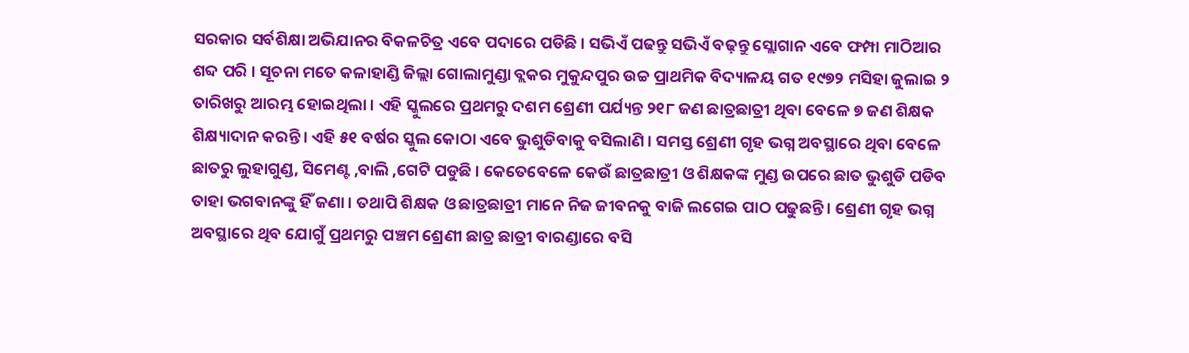ସରକାର ସର୍ବଶିକ୍ଷା ଅଭିଯାନର ବିକଳଚିତ୍ର ଏବେ ପଦାରେ ପଡିଛି । ସଭିଏଁ ପଢନ୍ତୁ ସଭିଏଁ ବଢ଼ନ୍ତୁ ସ୍ଲୋଗାନ ଏବେ ଫମ୍ପା ମାଠିଆର ଶବ୍ଦ ପରି । ସୂଚନା ମତେ କଳାହାଣ୍ଡି ଜିଲ୍ଲା ଗୋଲାମୁଣ୍ଡା ବ୍ଲକର ମୁକୁନ୍ଦପୁର ଉଚ୍ଚ ପ୍ରାଥମିକ ବିଦ୍ୟାଳୟ ଗତ ୧୯୭୨ ମସିହା ଜୁଲାଇ ୨ ତାରିଖରୁ ଆରମ୍ଭ ହୋଇଥିଲା । ଏହି ସ୍କୁଲରେ ପ୍ରଥମରୁ ଦଶମ ଶ୍ରେଣୀ ପର୍ଯ୍ୟନ୍ତ ୨୧୮ ଜଣ ଛାତ୍ରଛାତ୍ରୀ ଥିବା ବେଳେ ୭ ଜଣ ଶିକ୍ଷକ ଶିକ୍ଷ୍ୟାଦାନ କରନ୍ତି । ଏହି ୫୧ ବର୍ଷର ସ୍କୁଲ କୋଠା ଏବେ ଭୁଶୁଡିବାକୁ ବସିଲାଣି । ସମସ୍ତ ଶ୍ରେଣୀ ଗୃହ ଭଗ୍ନ ଅବସ୍ଥାରେ ଥିବା ବେଳେ ଛାତରୁ ଲୁହାଗୁଣ୍ଡ, ସିମେଣ୍ଟ ,ବାଲି ,ଗେଟି ପଡୁଛି । କେତେବେଳେ କେଉଁ ଛାତ୍ରଛାତ୍ରୀ ଓ ଶିକ୍ଷକଙ୍କ ମୁଣ୍ଡ ଉପରେ ଛାତ ଭୁଶୁଡି ପଡିବ ତାହା ଭଗବାନଙ୍କୁ ହିଁ ଜଣା । ତଥାପି ଶିକ୍ଷକ ଓ ଛାତ୍ରଛାତ୍ରୀ ମାନେ ନିଜ ଜୀବନକୁ ବାଜି ଲଗେଇ ପାଠ ପଢୁଛନ୍ତି । ଶ୍ରେଣୀ ଗୃହ ଭଗ୍ନ ଅବସ୍ଥାରେ ଥିବ ଯୋଗୁଁ ପ୍ରଥମରୁ ପଞ୍ଚମ ଶ୍ରେଣୀ ଛାତ୍ର ଛାତ୍ରୀ ବାରଣ୍ଡାରେ ବସି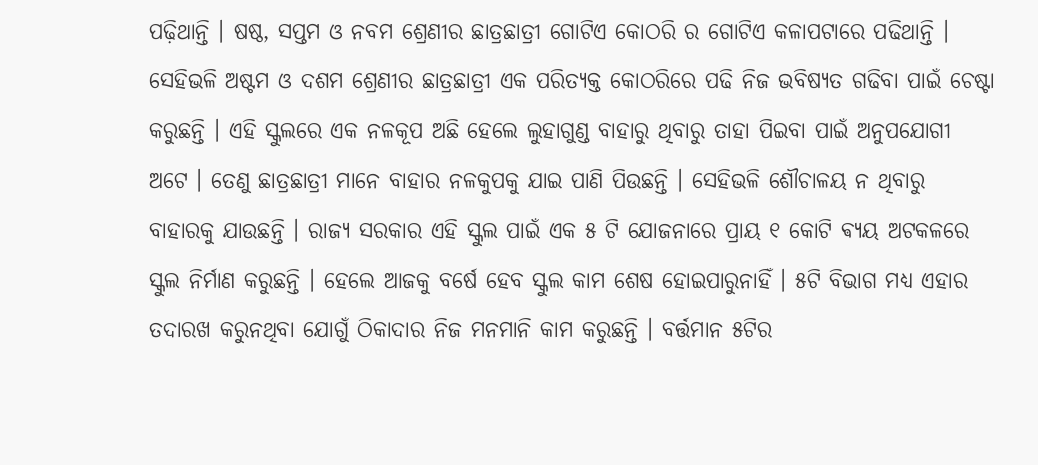ପଢ଼ିଥାନ୍ତି । ଷଷ୍ଠ, ସପ୍ତମ ଓ ନବମ ଶ୍ରେଣୀର ଛାତ୍ରଛାତ୍ରୀ ଗୋଟିଏ କୋଠରି ର ଗୋଟିଏ କଳାପଟାରେ ପଢିଥାନ୍ତି । ସେହିଭଳି ଅଷ୍ଟମ ଓ ଦଶମ ଶ୍ରେଣୀର ଛାତ୍ରଛାତ୍ରୀ ଏକ ପରିତ୍ୟକ୍ତ କୋଠରିରେ ପଢି ନିଜ ଭବିଷ୍ୟତ ଗଢିବା ପାଇଁ ଚେଷ୍ଟା କରୁଛନ୍ତି । ଏହି ସ୍କୁଲରେ ଏକ ନଳକୂପ ଅଛି ହେଲେ ଲୁହାଗୁଣ୍ଡ ବାହାରୁ ଥିବାରୁ ତାହା ପିଇବା ପାଇଁ ଅନୁପଯୋଗୀ ଅଟେ । ତେଣୁ ଛାତ୍ରଛାତ୍ରୀ ମାନେ ବାହାର ନଳକୁପକୁ ଯାଇ ପାଣି ପିଉଛନ୍ତି । ସେହିଭଳି ଶୌଚାଳୟ ନ ଥିବାରୁ ବାହାରକୁ ଯାଉଛନ୍ତି । ରାଜ୍ୟ ସରକାର ଏହି ସ୍କୁଲ ପାଇଁ ଏକ ୫ ଟି ଯୋଜନାରେ ପ୍ରାୟ ୧ କୋଟି ଵ୍ୟୟ ଅଟକଳରେ ସ୍କୁଲ ନିର୍ମାଣ କରୁଛନ୍ତି । ହେଲେ ଆଜକୁ ବର୍ଷେ ହେବ ସ୍କୁଲ କାମ ଶେଷ ହୋଇପାରୁନାହିଁ । ୫ଟି ବିଭାଗ ମଧ୍ୟ ଏହାର ତଦାରଖ କରୁନଥିବା ଯୋଗୁଁ ଠିକାଦାର ନିଜ ମନମାନି କାମ କରୁଛନ୍ତି । ବର୍ତ୍ତମାନ ୫ଟିର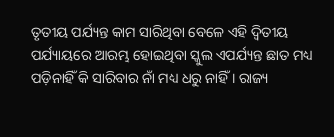ତୃତୀୟ ପର୍ଯ୍ୟନ୍ତ କାମ ସାରିଥିବା ବେଳେ ଏହି ଦ୍ୱିତୀୟ ପର୍ଯ୍ୟାୟରେ ଆରମ୍ଭ ହୋଇଥିବା ସ୍କୁଲ ଏପର୍ଯ୍ୟନ୍ତ ଛାତ ମଧ୍ୟ ପଡ଼ିନାହିଁ କି ସାରିବାର ନାଁ ମଧ୍ୟ ଧରୁ ନାହିଁ । ରାଜ୍ୟ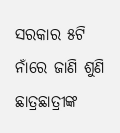ସରକାର ୫ଟି ନାଁରେ ଜାଣି ଶୁଣି ଛାତ୍ରଛାତ୍ରୀଙ୍କ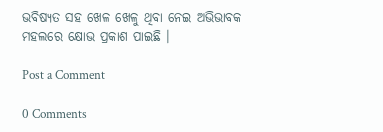ଭବିଷ୍ୟତ ସହ ଖେଳ ଖେଳୁ ଥିବା ନେଇ ଅଭିଭାବକ ମହଲରେ କ୍ଷୋଭ ପ୍ରକାଶ ପାଇଛି ।

Post a Comment

0 Comments